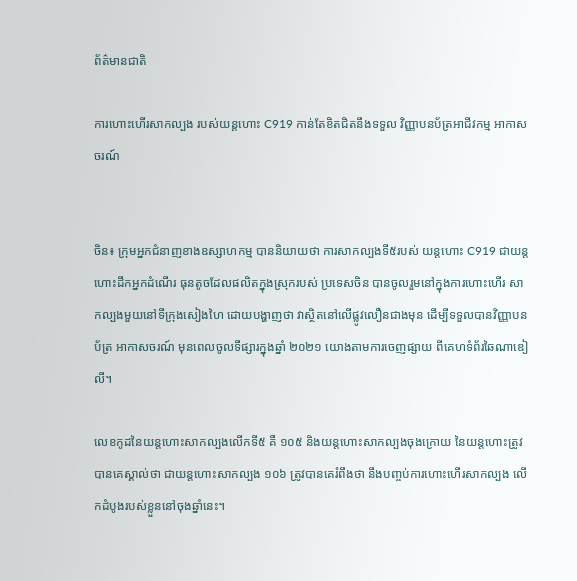ព័ត៌មានជាតិ

ការហោះហើរសាកល្បង របស់យន្តហោះ C919 កាន់តែខិតជិតនឹងទទួល វិញ្ញាបនប័ត្រអាជីវកម្ម អាកាសចរណ៍


ចិន៖ ក្រុមអ្នកជំនាញខាងឧស្សាហកម្ម បាននិយាយថា ការសាកល្បងទី៥របស់ យន្តហោះ C919 ជាយន្តហោះដឹកអ្នកដំណើរ ធុនតូចដែលផលិតក្នុងស្រុករបស់ ប្រទេសចិន បានចូលរួមនៅក្នុងការហោះហើរ សាកល្បងមួយនៅទីក្រុងសៀងហៃ ដោយបង្ហាញថា វាស្ថិតនៅលើផ្លូវលឿនជាងមុន ដើម្បីទទួលបានវិញ្ញាបនប័ត្រ អាកាសចរណ៍ មុនពេលចូលទីផ្សារក្នុងឆ្នាំ ២០២១ យោងតាមការចេញផ្សាយ ពីគេហទំព័រឆៃណាឌៀលី។

លេខកូដនៃយន្ដហោះសាកល្បងលើកទី៥ គឺ ១០៥ និងយន្ដហោះសាកល្បងចុងក្រោយ នៃយន្តហោះត្រូវបានគេស្គាល់ថា ជាយន្តហោះសាកល្បង ១០៦ ត្រូវបានគេរំពឹងថា នឹងបញ្ចប់ការហោះហើរសាកល្បង លើកដំបូងរបស់ខ្លួននៅចុងឆ្នាំនេះ។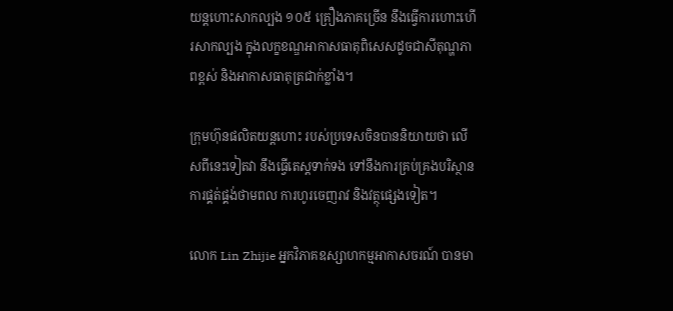យន្តហោះសាកល្បង ១០៥ គ្រឿងភាគច្រើន នឹងធ្វើការហោះហើរសាកល្បង ក្នុងលក្ខខណ្ឌអាកាសធាតុពិសេសដូចជាសីតុណ្ហភាពខ្ពស់ និងអាកាសធាតុត្រជាក់ខ្លាំង។

ក្រុមហ៊ុនផលិតយន្ដហោះ របស់ប្រទេសចិនបាននិយាយថា លើសពីនេះទៀតវា នឹងធ្វើតេស្តទាក់ទង ទៅនឹងការគ្រប់គ្រងបរិស្ថាន ការផ្គត់ផ្គង់ថាមពល ការហូរចេញរាវ និងវត្ថុផ្សេងទៀត។

លោក Lin Zhijie អ្នកវិភាគឧស្សាហកម្មអាកាសចរណ៍ បានមា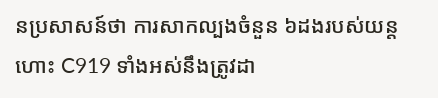នប្រសាសន៍ថា ការសាកល្បងចំនួន ៦ដងរបស់យន្តហោះ C919 ទាំងអស់នឹងត្រូវដា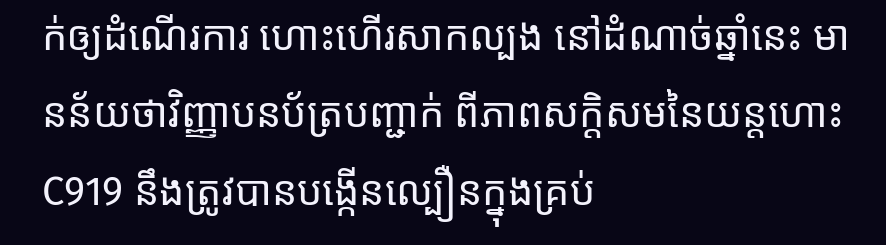ក់ឲ្យដំណើរការ ហោះហើរសាកល្បង នៅដំណាច់ឆ្នាំនេះ មានន័យថាវិញ្ញាបនប័ត្របញ្ជាក់ ពីភាពសក្តិសមនៃយន្តហោះ C919 នឹងត្រូវបានបង្កើនល្បឿនក្នុងគ្រប់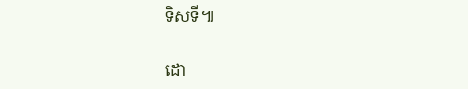ទិសទី៕

ដោ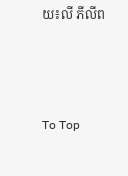យ៖លី ភីលីព



To Top